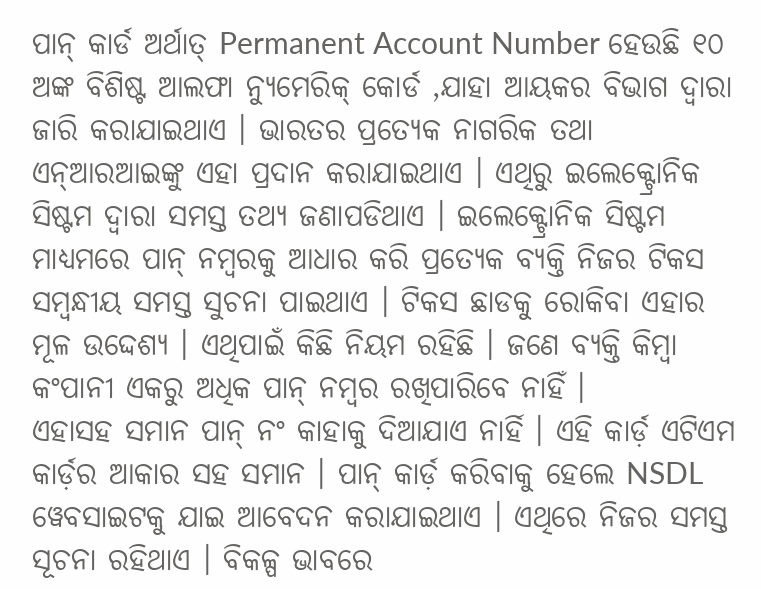ପାନ୍ କାର୍ଡ ଅର୍ଥାତ୍ Permanent Account Number ହେଉଛି ୧୦ ଅଙ୍କ ବିଶିଷ୍ଟ ଆଲଫା ନ୍ୟୁମେରିକ୍ କୋର୍ଡ ,ଯାହା ଆୟକର ବିଭାଗ ଦ୍ୱାରା ଜାରି କରାଯାଇଥାଏ । ଭାରତର ପ୍ରତ୍ୟେକ ନାଗରିକ ତଥା ଏନ୍ଆରଆଇଙ୍କୁ ଏହା ପ୍ରଦାନ କରାଯାଇଥାଏ । ଏଥିରୁ ଇଲେକ୍ଟ୍ରୋନିକ ସିଷ୍ଟମ ଦ୍ୱାରା ସମସ୍ତ ତଥ୍ୟ ଜଣାପଡିଥାଏ । ଇଲେକ୍ଟ୍ରୋନିକ ସିଷ୍ଟମ ମାଧ୍ୟମରେ ପାନ୍ ନମ୍ବରକୁ ଆଧାର କରି ପ୍ରତ୍ୟେକ ବ୍ୟକ୍ତି ନିଜର ଟିକସ ସମ୍ବନ୍ଧୀୟ ସମସ୍ତ ସୁଚନା ପାଇଥାଏ । ଟିକସ ଛାଡକୁ ରୋକିବା ଏହାର ମୂଳ ଉଦ୍ଦେଶ୍ୟ । ଏଥିପାଇଁ କିଛି ନିୟମ ରହିଛି । ଜଣେ ବ୍ୟକ୍ତି କିମ୍ବା କଂପାନୀ ଏକରୁ ଅଧିକ ପାନ୍ ନମ୍ବର ରଖିପାରିବେ ନାହିଁ ।
ଏହାସହ ସମାନ ପାନ୍ ନଂ କାହାକୁ ଦିଆଯାଏ ନାର୍ହି । ଏହି କାର୍ଡ଼ ଏଟିଏମ କାର୍ଡ଼ର ଆକାର ସହ ସମାନ । ପାନ୍ କାର୍ଡ଼ କରିବାକୁ ହେଲେ NSDL ୱେବସାଇଟକୁ ଯାଇ ଆବେଦନ କରାଯାଇଥାଏ । ଏଥିରେ ନିଜର ସମସ୍ତ ସୂଚନା ରହିଥାଏ । ବିକଳ୍ପ ଭାବରେ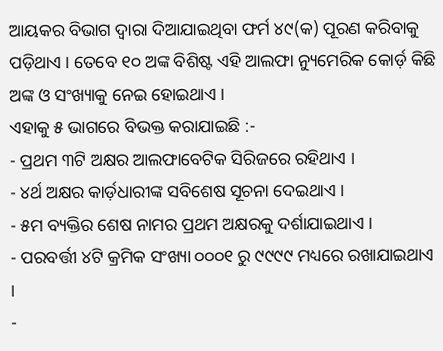ଆୟକର ବିଭାଗ ଦ୍ୱାରା ଦିଆଯାଇଥିବା ଫର୍ମ ୪୯(କ) ପୂରଣ କରିବାକୁ ପଡ଼ିଥାଏ । ତେବେ ୧୦ ଅଙ୍କ ବିଶିଷ୍ଟ ଏହି ଆଲଫା ନ୍ୟୁମେରିକ କୋର୍ଡ଼ କିଛି ଅଙ୍କ ଓ ସଂଖ୍ୟାକୁ ନେଇ ହୋଇଥାଏ ।
ଏହାକୁ ୫ ଭାଗରେ ବିଭକ୍ତ କରାଯାଇଛି :-
- ପ୍ରଥମ ୩ଟି ଅକ୍ଷର ଆଲଫାବେଟିକ ସିରିଜରେ ରହିଥାଏ ।
- ୪ର୍ଥ ଅକ୍ଷର କାର୍ଡ଼ଧାରୀଙ୍କ ସବିଶେଷ ସୂଚନା ଦେଇଥାଏ ।
- ୫ମ ବ୍ୟକ୍ତିର ଶେଷ ନାମର ପ୍ରଥମ ଅକ୍ଷରକୁ ଦର୍ଶାଯାଇଥାଏ ।
- ପରବର୍ତ୍ତୀ ୪ଟି କ୍ରମିକ ସଂଖ୍ୟା ୦୦୦୧ ରୁ ୯୯୯୯ ମଧ୍ୟରେ ରଖାଯାଇଥାଏ ।
-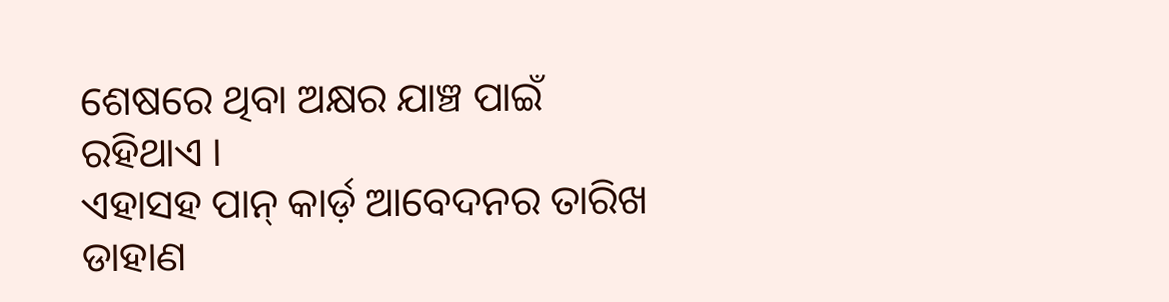ଶେଷରେ ଥିବା ଅକ୍ଷର ଯାଞ୍ଚ ପାଇଁ ରହିଥାଏ ।
ଏହାସହ ପାନ୍ କାର୍ଡ଼ ଆବେଦନର ତାରିଖ ଡାହାଣ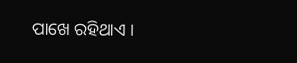ପାଖେ ରହିଥାଏ ।